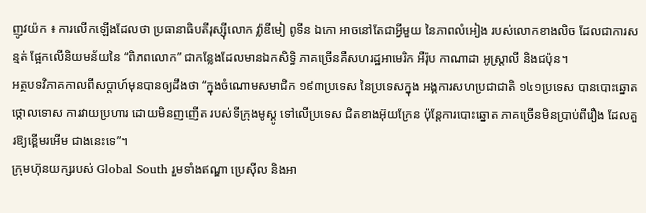ញូវយ៉ក ៖ ការលើកឡើងដែលថា ប្រធានាធិបតីរុស្ស៊ីលោក វ្ល៉ាឌីមៀ ពូទីន ឯកោ អាចនៅតែជាអ្វីមួយ នៃភាពលំអៀង របស់លោកខាងលិច ដែលជាការសន្មត់ ផ្អែកលើនិយមន័យនៃ “ពិភពលោក” ជាកន្លែងដែលមានឯកសិទ្ធិ ភាគច្រើនគឺសហរដ្ឋអាមេរិក អឺរ៉ុប កាណាដា អូស្ត្រាលី និងជប៉ុន។
អត្ថបទវិភាគកាលពីសប្តាហ៍មុនបានឲ្យដឹងថា “ក្នុងចំណោមសមាជិក ១៩៣ប្រទេស នៃប្រទេសក្នុង អង្គការសហប្រជាជាតិ ១៤១ប្រទេស បានបោះឆ្នោតថ្កោលទោស ការវាយប្រហារ ដោយមិនញញើត របស់ទីក្រុងមូស្គូ ទៅលើប្រទេស ជិតខាងអ៊ុយក្រែន ប៉ុន្តែការបោះឆ្នោត ភាគច្រើនមិនប្រាប់ពីរឿង ដែលគួរឱ្យខ្ពើមរអើម ជាងនេះទេ”។
ក្រុមហ៊ុនយក្សរបស់ Global South រួមទាំងឥណ្ឌា ប្រេស៊ីល និងអា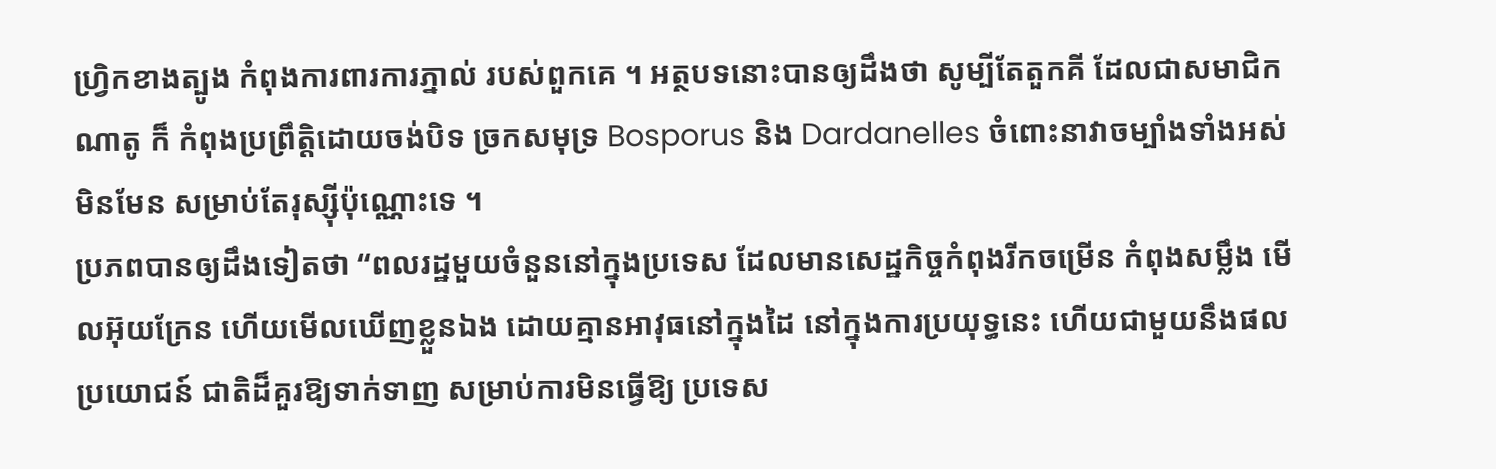ហ្វ្រិកខាងត្បូង កំពុងការពារការភ្នាល់ របស់ពួកគេ ។ អត្ថបទនោះបានឲ្យដឹងថា សូម្បីតែតួកគី ដែលជាសមាជិកណាតូ ក៏ កំពុងប្រព្រឹត្តិដោយចង់បិទ ច្រកសមុទ្រ Bosporus និង Dardanelles ចំពោះនាវាចម្បាំងទាំងអស់ មិនមែន សម្រាប់តែរុស្ស៊ីប៉ុណ្ណោះទេ ។
ប្រភពបានឲ្យដឹងទៀតថា “ពលរដ្ឋមួយចំនួននៅក្នុងប្រទេស ដែលមានសេដ្ឋកិច្ចកំពុងរីកចម្រើន កំពុងសម្លឹង មើលអ៊ុយក្រែន ហើយមើលឃើញខ្លួនឯង ដោយគ្មានអាវុធនៅក្នុងដៃ នៅក្នុងការប្រយុទ្ធនេះ ហើយជាមួយនឹងផលប្រយោជន៍ ជាតិដ៏គួរឱ្យទាក់ទាញ សម្រាប់ការមិនធ្វើឱ្យ ប្រទេស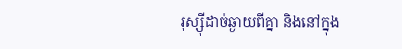រុស្ស៊ីដាច់ឆ្ងាយពីគ្នា និងនៅក្នុង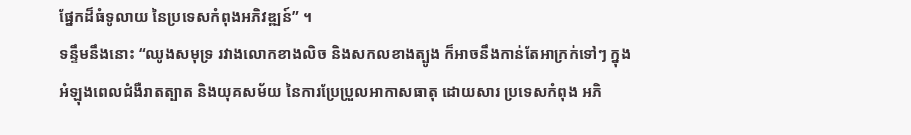ផ្នែកដ៏ធំទូលាយ នៃប្រទេសកំពុងអភិវឌ្ឍន៍” ។
ទន្ទឹមនឹងនោះ “ឈូងសមុទ្រ រវាងលោកខាងលិច និងសកលខាងត្បូង ក៏អាចនឹងកាន់តែអាក្រក់ទៅៗ ក្នុងអំឡុងពេលជំងឺរាតត្បាត និងយុគសម័យ នៃការប្រែប្រួលអាកាសធាតុ ដោយសារ ប្រទេសកំពុង អភិ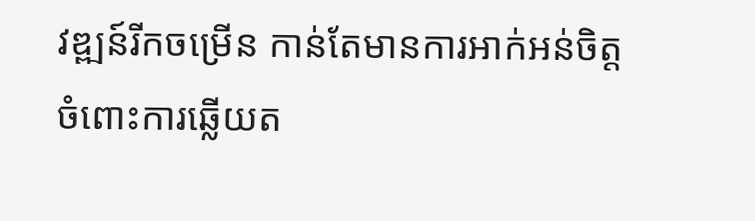វឌ្ឍន៍រីកចម្រើន កាន់តែមានការអាក់អន់ចិត្ត ចំពោះការឆ្លើយត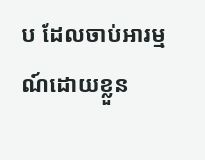ប ដែលចាប់អារម្មណ៍ដោយខ្លួន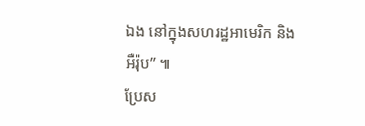ឯង នៅក្នុងសហរដ្ឋអាមេរិក និង អឺរ៉ុប” ៕
ប្រែស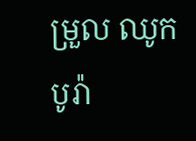ម្រួល ឈូក បូរ៉ា